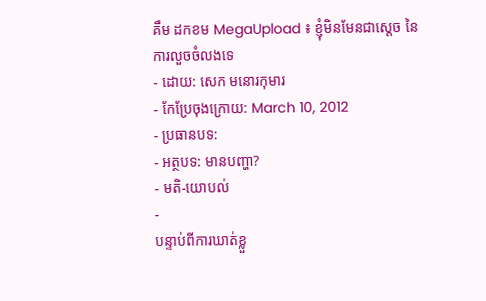គឹម ដកខម MegaUpload ៖ ខ្ញុំមិនមែនជាស្ដេច នៃការលួចចំលងទេ
- ដោយ: សេក មនោរកុមារ
- កែប្រែចុងក្រោយ: March 10, 2012
- ប្រធានបទ:
- អត្ថបទ: មានបញ្ហា?
- មតិ-យោបល់
-
បន្ទាប់ពីការឃាត់ខ្លួ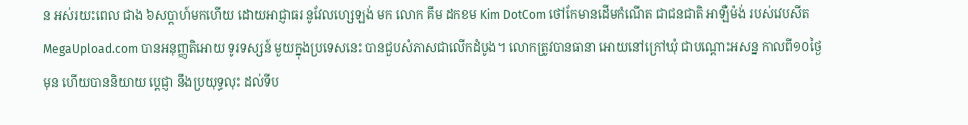ន អស់រយះពេល ជាង ៦សប្ដាហ៍មកហើយ ដោយអាជ្ញាធរ នូវែលហ្សេឡង់ មក លោក គឹម ដកខម Kim DotCom ថៅកែមានដើមកំណើត ជាជនជាតិ អាឡឺម៉ង់ របស់វេបសីត MegaUpload.com បានអនុញ្ញតិអោយ ទូរទស្សន៍ មួយក្នុងប្រទេសនេះ បានជួបសំភាសជាលើកដំបូង។ លោកត្រូវបានធានា អោយនៅក្រៅឃុំ ជាបណ្ដោះអសន្ន កាលពី១០ថ្ងៃមុន ហើយបាននិយាយ ប្ដេជ្ញា នឹងប្រយុទ្ធលុះ ដល់ទីប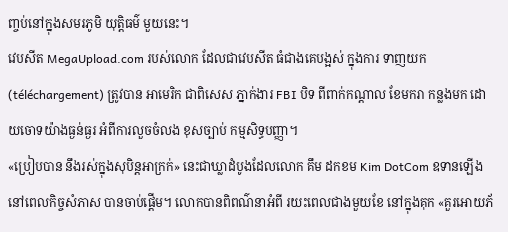ញ្ចប់នៅក្នុងសមរភូមិ យុត្តិធម៌ មួយនេះ។
វេបសីត MegaUpload.com របស់លោក ដែលជាវេបសីត ធំជាងគេបង្អស់ ក្នុងការ ទាញយក (téléchargement) ត្រូវបាន អាមេរិក ជាពិសេស ភ្នាក់ងារ FBI បិទ ពីពាក់កណ្ដាល ខែមករា កន្លងមក ដោយចោទយ៉ាងធ្ងន់ធ្ងរ អំពីការលួចចំលង ខុសច្បាប់ កម្មសិទ្ធបញ្ញា។
«ប្រៀបបាន នឹងរស់ក្នុងសុបិន្តអាក្រក់» នេះជាឃ្លាដំបូងដែលលោក គឹម ដកខម Kim DotCom ឧទានឡើង នៅពេលកិច្ចសំភាស បានចាប់ផ្ដើម។ លោកបានពិពណ៌នាអំពី រយះពេលជាងមួយខែ នៅក្នុងគុក «គួរអោយភ័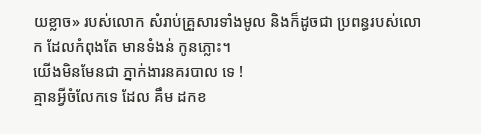យខ្លាច» របស់លោក សំរាប់គ្រួសារទាំងមូល និងក៏ដូចជា ប្រពន្ធរបស់លោក ដែលកំពុងតែ មានទំងន់ កូនភ្លោះ។
យើងមិនមែនជា ភ្នាក់ងារនគរបាល ទេ !
គ្មានអ្វីចំលែកទេ ដែល គឹម ដកខ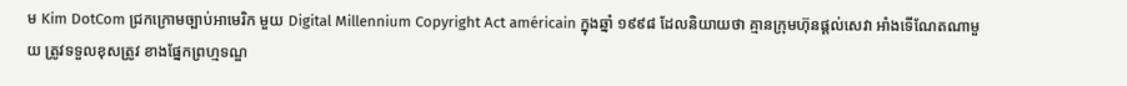ម Kim DotCom ជ្រកក្រោមច្បាប់អាមេរិក មួយ Digital Millennium Copyright Act américain ក្នុងឆ្នាំ ១៩៩៨ ដែលនិយាយថា គ្មានក្រុមហ៊ុនផ្ដល់សេវា អាំងទើណែតណាមួយ ត្រូវទទួលខុសត្រូវ ខាងផ្នែកព្រហ្មទណ្ឌ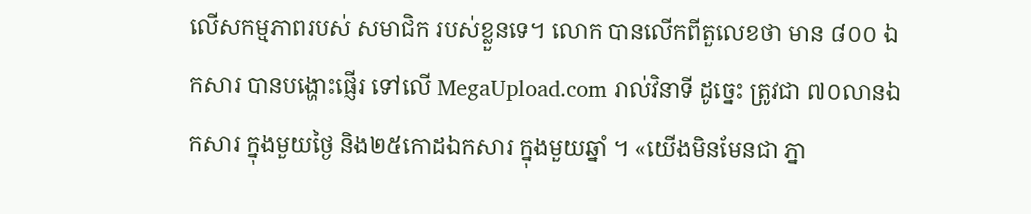លើសកម្មភាពរបស់ សមាជិក របស់ខ្លួនទេ។ លោក បានលើកពីតួលេខថា មាន ៨០០ ឯកសារ បានបង្ហោះផ្ញើរ ទៅលើ MegaUpload.com រាល់វិនាទី ដូច្នេះ ត្រូវជា ៧០លានឯកសារ ក្នុងមួយថ្ងៃ និង២៥កោដឯកសារ ក្នុងមួយឆ្នាំ ។ «យើងមិនមែនជា ភ្នា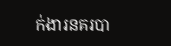ក់ងារនគរបា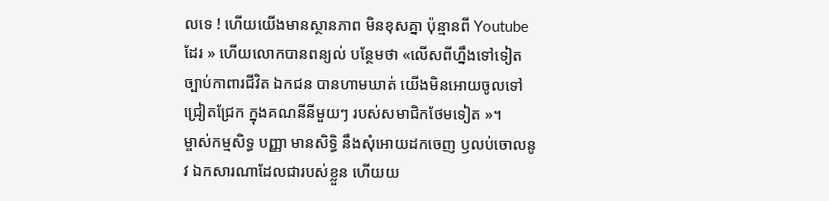លទេ ! ហើយយើងមានស្ថានភាព មិនខុសគ្នា ប៉ុន្មានពី Youtube ដែរ » ហើយលោកបានពន្យល់ បន្ថែមថា «លើសពីហ្នឹងទៅទៀត ច្បាប់កាពារជីវិត ឯកជន បានហាមឃាត់ យើងមិនអោយចូលទៅ ជ្រៀតជ្រែក ក្នុងគណនីនីមួយៗ របស់សមាជិកថែមទៀត »។
ម្ចាស់កម្មសិទ្ធ បញ្ញា មានសិទ្ធិ នឹងសុំអោយដកចេញ ឫលប់ចោលនូវ ឯកសារណាដែលជារបស់ខ្លួន ហើយយ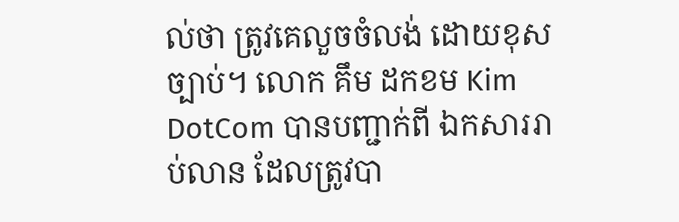ល់ថា ត្រូវគេលួចចំលង់ ដោយខុសច្បាប់។ លោក គឹម ដកខម Kim DotCom បានបញ្ជាក់ពី ឯកសាររាប់លាន ដែលត្រូវបា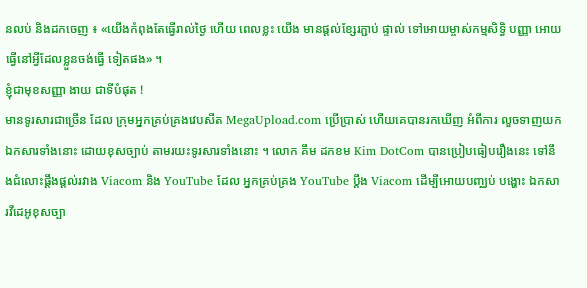នលប់ និងដកចេញ ៖ «យើងកំពុងតែធ្វើរាល់ថ្ងៃ ហើយ ពេលខ្លះ យើង មានផ្ដល់ខ្សែរភ្ជាប់ ផ្ទាល់ ទៅអោយម្ចាស់កម្មសិទ្ធិ បញ្ញា អោយធ្វើនៅអ្វីដែលខ្លួនចង់ធ្វើ ទៀតផង» ។
ខ្ញុំជាមុខសញ្ញា ងាយ ជាទីបំផុត !
មានទូរសារជាច្រើន ដែល ក្រុមអ្នកគ្រប់គ្រងវេបសីត MegaUpload.com ប្រើប្រាស់ ហើយគេបានរកឃើញ អំពីការ លួចទាញយក ឯកសារទាំងនោះ ដោយខុសច្បាប់ តាមរយះទូរសារទាំងនោះ ។ លោក គឹម ដកខម Kim DotCom បានប្រៀបធៀបរឿងនេះ ទៅនឹងជំលោះផ្តឹងផ្ដល់រវាង Viacom និង YouTube ដែល អ្នកគ្រប់គ្រង YouTube ប្ដឹង Viacom ដើម្បីអោយបញ្ឈប់ បង្ហោះ ឯកសារវីដេអូខុសច្បា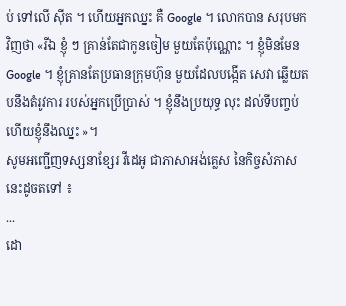ប់ ទៅលើ ស៊ីត ។ ហើយអ្នកឈ្នះ គឺ Google ។ លោកបាន សរុបមកវិញថា «រីឯ ខ្ញុំ ៗ គ្រាន់តែជាកូនចៀម មួយតែប៉ុណ្ណោះ ។ ខ្ញុំមិនមែន Google ។ ខ្ញុំគ្រានតែប្រធានក្រុមហ៊ុន មួយដែលបង្កើត សេវា ឆ្លើយតបនឹងតំរូវការ របស់អ្នកប្រើប្រាស់ ។ ខ្ញុំនឹងប្រយុទ្ធ លុះ ដល់ទីបញ្ចប់ ហើយខ្ញុំនឹងឈ្នះ »។
សូមអញ្ជើញទស្សនាខ្សែរ វីដេអូ ជាភាសាអង់គ្លេស នៃកិច្ចសំភាសនេះដូចតទៅ ៖
...
ដោ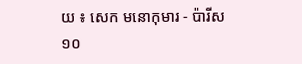យ ៖ សេក មនោកុមារ - ប៉ារីស ១០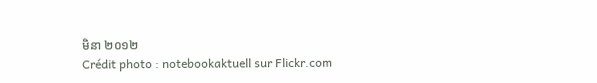មិនា ២០១២
Crédit photo : notebookaktuell sur Flickr.com